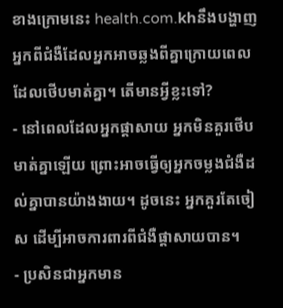ខាងក្រោមនេះ health.com.khនឹងបង្ហាញអ្នកពីជំងឺដែលអ្នកអាចឆ្លងពីគ្នាក្រោយពេលដែលថើបមាត់គ្នា។ តើមានអ្វីខ្លះទៅ?
- នៅពេលដែលអ្នកផ្តាសាយ អ្នកមិនគួរថើបមាត់គ្នាឡើយ ព្រោះអាចធ្វើឲ្យអ្នកចម្លងជំងឺដល់គ្នាបានយ៉ាងងាយ។ ដូចនេះ អ្នកគួរតែចៀស ដើម្បីអាចការពារពីជំងឺផ្តាសាយបាន។
- ប្រសិនជាអ្នកមាន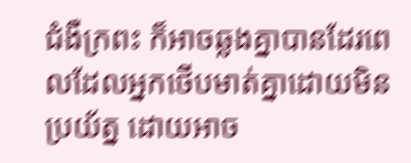ជំងឺក្រពះ ក៏អាចឆ្លងគ្នាបានដែរពេលដែលអ្នកថើបមាត់គ្នាដោយមិនប្រយ័ត្ន ដោយអាច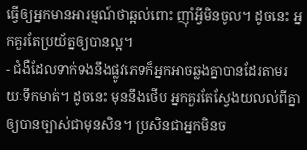ធ្វើឲ្យអ្នកមានអារម្មណ៍ថាឆ្អល់ពោះ ញ៉ាំអ្វីមិនចូល។ ដូចនេះ អ្នកគួរតែប្រយ័ត្នឲ្យបានល្អ។
- ជំងឺដែលទាក់ទងនឹងផ្លូវភេទក៏អ្នកអាចឆ្លងគ្នាបានដែរតាមរយៈទឹកមាត់។ ដូចនេះ មុននឹងថើប អ្នកគួរតែស្វែងយលល់ពីគ្នាឲ្យបានច្បាស់ជាមុនសិន។ ប្រសិនជាអ្នកមិនច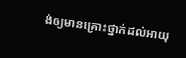ង់ឲ្យមានគ្រោះថ្នាក់ដល់អាយុ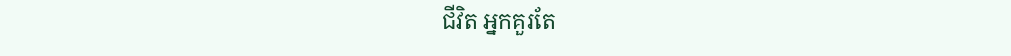ជីវិត អ្នកគួរតែ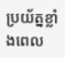ប្រយ័ត្នខ្លាំងពេល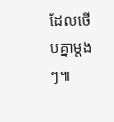ដែលថើបគ្នាម្តងៗ៕